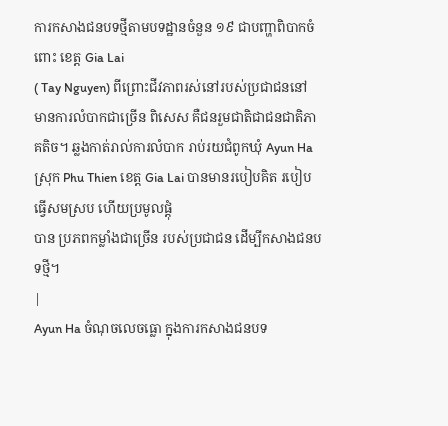ការកសាងជនបទថ្មីតាមបទដ្ឋានចំនួន ១៩ ជាបញ្ហាពិបាកចំពោះ ខេត្ត Gia Lai
( Tay Nguyen) ពីព្រោះជីវភាពរស់នៅរបស់ប្រជាជននៅមានការលំបាកជាច្រើន ពិសេស គឺជនរួមជាតិជាជនជាតិភាគតិច។ ឆ្លងកាត់រាល់ការលំបាក រាប់រយជំពូកឃុំ Ayun Ha
ស្រុក Phu Thien ខេត្ត Gia Lai បានមានរបៀបគិត របៀបធ្វើសមស្រប ហើយប្រមូលផ្តុំ
បាន ប្រភពកម្លាំងជាច្រើន របស់ប្រជាជន ដើម្បីកសាងជនបទថ្មី។
|
Ayun Ha ចំណុចលេចធ្លោ ក្នុងការកសាងជនបទ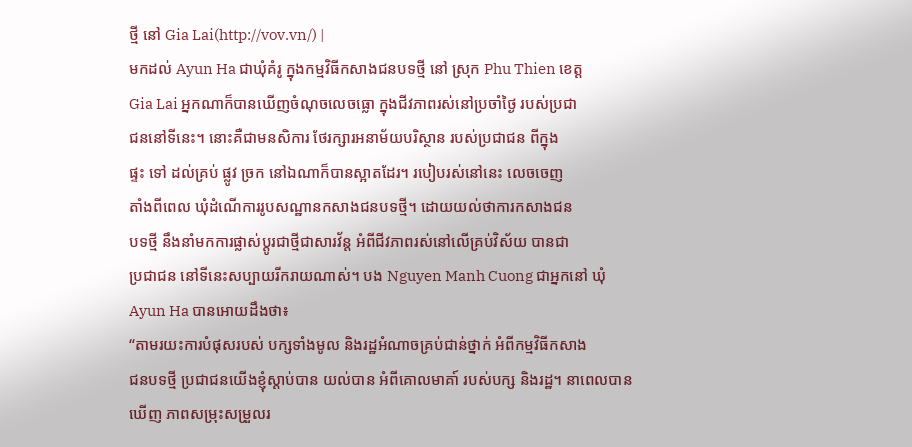ថ្មី នៅ Gia Lai(http://vov.vn/) |
មកដល់ Ayun Ha ជាឃុំគំរូ ក្នុងកម្មវិធីកសាងជនបទថ្មី នៅ ស្រុក Phu Thien ខេត្ត
Gia Lai អ្នកណាក៏បានឃើញចំណុចលេចធ្លោ ក្នុងជីវភាពរស់នៅប្រចាំថ្ងៃ របស់ប្រជា
ជននៅទីនេះ។ នោះគឺជាមនសិការ ថែរក្សារអនាម័យបរិស្ថាន របស់ប្រជាជន ពីក្នុង
ផ្ទះ ទៅ ដល់គ្រប់ ផ្លូវ ច្រក នៅឯណាក៏បានស្អាតដែរ។ របៀបរស់នៅនេះ លេចចេញ
តាំងពីពេល ឃុំដំណើការរូបសណ្ឋានកសាងជនបទថ្មី។ ដោយយល់ថាការកសាងជន
បទថ្មី នឹងនាំមកការផ្លាស់ប្តូរជាថ្មីជាសារវ័ន្ត អំពីជីវភាពរស់នៅលើគ្រប់វិស័យ បានជា
ប្រជាជន នៅទីនេះសប្បាយរីករាយណាស់។ បង Nguyen Manh Cuong ជាអ្នកនៅ ឃុំ
Ayun Ha បានអោយដឹងថា៖
“តាមរយះការបំផុសរបស់ បក្សទាំងមូល និងរដ្ឋអំណាចគ្រប់ជាន់ថ្នាក់ អំពីកម្មវិធីកសាង
ជនបទថ្មី ប្រជាជនយើងខ្ញុំស្ដាប់បាន យល់បាន អំពីគោលមាគា៍ របស់បក្ស និងរដ្ឋ។ នាពេលបានឃើញ ភាពសម្រុះសម្រួលរ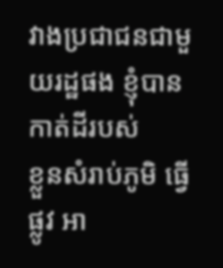វាងប្រជាជនជាមួយរដ្ឋផង ខ្ញុំបានកាត់ដីរបស់
ខ្លួនសំរាប់ភូមិ ធ្វើផ្លូវ អា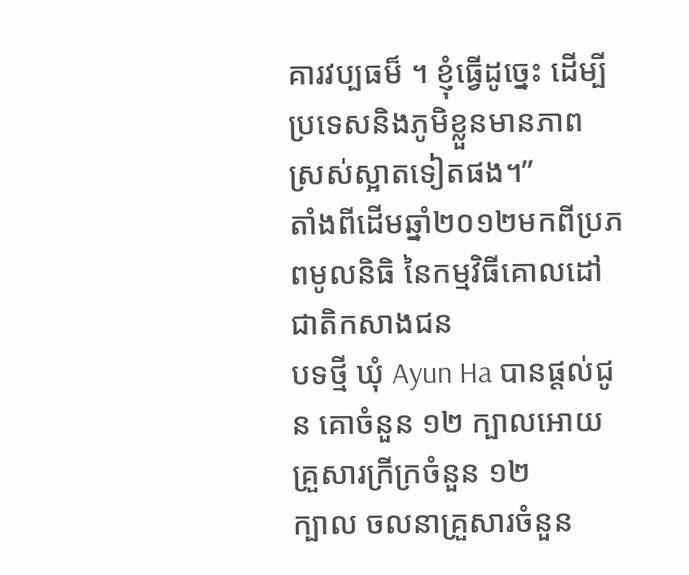គារវប្បធម៏ ។ ខ្ញុំធ្វើដូច្នេះ ដើម្បីប្រទេសនិងភូមិខ្លួនមានភាព
ស្រស់ស្អាតទៀតផង។”
តាំងពីដើមឆ្នាំ២០១២មកពីប្រភពមូលនិធិ នៃកម្មវិធីគោលដៅជាតិកសាងជន
បទថ្មី ឃុំ Ayun Ha បានផ្តល់ជូន គោចំនួន ១២ ក្បាលអោយ គ្រួសារក្រីក្រចំនួន ១២
ក្បាល ចលនាគ្រួសារចំនួន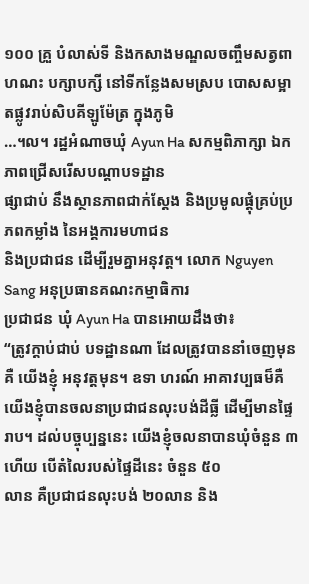១០០ គ្រួ បំលាស់ទី និងកសាងមណ្ឌលចញ្ចឹមសត្វពា ហណះ បក្សាបក្សី នៅទីកន្លែងសមស្រប បោសសម្អាតផ្លូវរាប់សិបគីឡូម៉ែត្រ ក្នុងភូមិ
…។ល។ រដ្ឋអំណាចឃុំ Ayun Ha សកម្មពិភាក្សា ឯកភាពជ្រើសរើសបណ្ដាបទដ្ឋាន
ផ្សាជាប់ នឹងស្ថានភាពជាក់ស្ដែង និងប្រមូលផ្តុំគ្រប់ប្រភពកម្លាំង នៃអង្គការមហាជន
និងប្រជាជន ដើម្បីរួមគ្នាអនុវត្ត។ លោក Nguyen Sang អនុប្រធានគណះកម្មាធិការ
ប្រជាជន ឃុំ Ayun Ha បានអោយដឹងថា៖
“ត្រូវក្ដាប់ជាប់ បទដ្ឋានណា ដែលត្រូវបាននាំចេញមុន គឺ យើងខ្ញុំ អនុវត្តមុន។ ឧទា ហរណ៍ អាគាវប្បធម៏គឺ យើងខ្ញុំបានចលនាប្រជាជនលុះបង់ដីធ្លី ដើម្បីមានផ្ទៃរាប។ ដល់បច្ចុប្បន្ននេះ យើងខ្ញុំចលនាបានឃុំចំនួន ៣ហើយ បើតំលៃរបស់ផ្ទៃដីនេះ ចំនួន ៥០
លាន គឺប្រជាជនលុះបង់ ២០លាន និង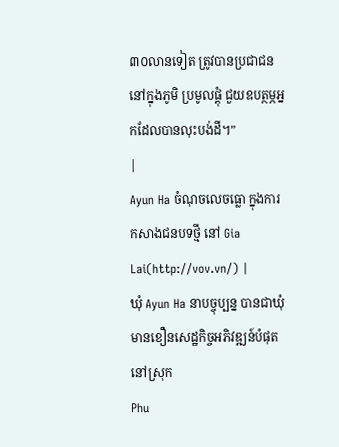៣០លានទៀត ត្រូវបានប្រជាជន នៅក្នុងភូមិ ប្រមូលផ្តុំ ជួយឧបត្ថម្ភអ្នកដែលបានលុះបង់ដី។”
|
Ayun Ha ចំណុចលេចធ្លោ ក្នុងការកសាងជនបទថ្មី នៅ Gia Lai(http://vov.vn/) |
ឃុំ Ayun Ha នាបច្ចុប្បន្ន បានជាឃុំមានខឿនសេដ្ឋកិច្ចអភិវឌ្ឍន៍បំផុតនៅស្រុក
Phu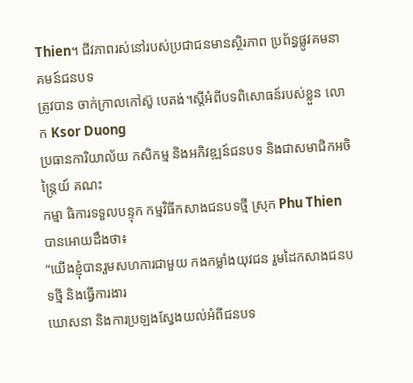Thien។ ជីវភាពរស់នៅរបស់ប្រជាជនមានស្ថិរភាព ប្រព័ន្ធផ្លូវគមនាគមន៍ជនបទ
ត្រូវបាន ចាក់ក្រាលកៅស៊ូ បេតង់។ស្ដីអំពីបទពិសោធន៍របស់ខ្លួន លោក Ksor Duong
ប្រធានការិយាល័យ កសិកម្ម និងអភិវឌ្ឍន៍ជនបទ និងជាសមាជិកអចិន្ត្រៃយ៍ គណះ
កម្មា ធិការទទួលបន្ទុក កម្មវិធីកសាងជនបទថ្មី ស្រុក Phu Thien បានអោយដឹងថា៖
“យើងខ្ញុំបានរួមសហការជាមួយ កងកម្លាំងយុវជន រួមដៃកសាងជនបទថ្មី និងធ្វើការងារ
ឃោសនា និងការប្រឡងស្វែងយល់អំពីជនបទ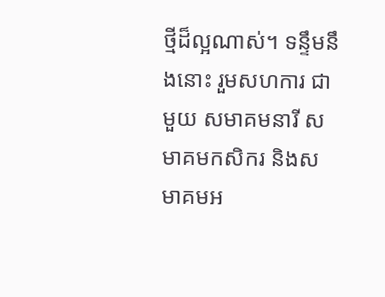ថ្មីដ៏ល្អណាស់។ ទន្ទឹមនឹងនោះ រួមសហការ ជាមួយ សមាគមនារី សមាគមកសិករ និងសមាគមអ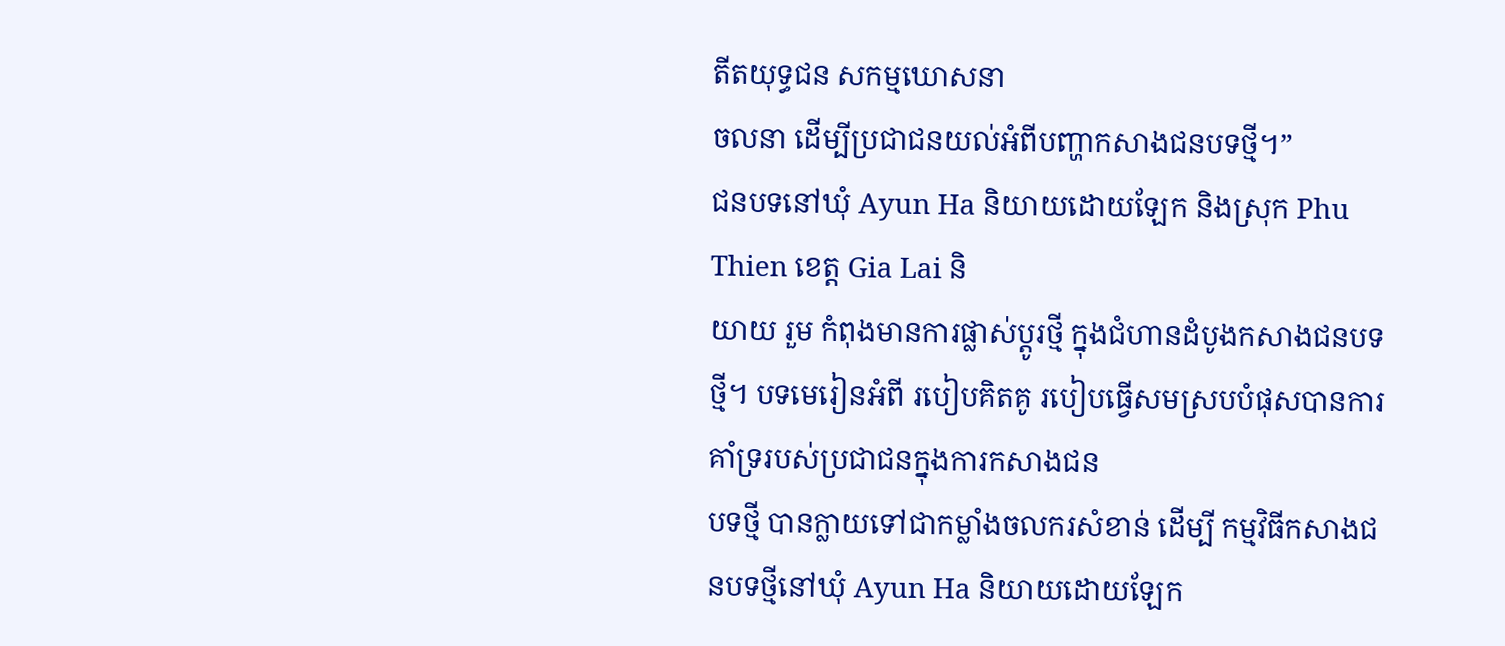តីតយុទ្ធជន សកម្មឃោសនា
ចលនា ដើម្បីប្រជាជនយល់អំពីបញ្ហាកសាងជនបទថ្មី។”
ជនបទនៅឃុំ Ayun Ha និយាយដោយឡែក និងស្រុក Phu Thien ខេត្ត Gia Lai និ
យាយ រួម កំពុងមានការផ្លាស់ប្តូរថ្មី ក្នុងជំហានដំបូងកសាងជនបទថ្មី។ បទមេរៀនអំពី របៀបគិតគូ របៀបធ្វើសមស្របបំផុសបានការគាំទ្ររបស់ប្រជាជនក្នុងការកសាងជន
បទថ្មី បានក្លាយទៅជាកម្លាំងចលករសំខាន់ ដើម្បី កម្មវិធីកសាងជនបទថ្មីនៅឃុំ Ayun Ha និយាយដោយឡែក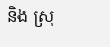និង ស្រុ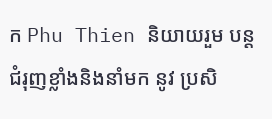ក Phu Thien និយាយរួម បន្តជំរុញខ្លាំងនិងនាំមក នូវ ប្រសិ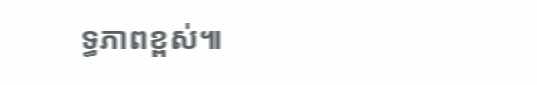ទ្ធភាពខ្ពស់៕